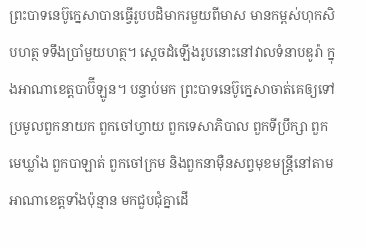ព្រះបាទនេប៊ូក្នេសាបានធ្វើរូបបដិមាករមួយពីមាស មានកម្ពស់ហុកសិបហត្ថ ទទឹងប្រាំមួយហត្ថ។ ស្ដេចដំឡើងរូបនោះនៅវាលទំនាបឌូរ៉ា ក្នុងអាណាខេត្តបាប៊ីឡូន។ បន្ទាប់មក ព្រះបាទនេប៊ូក្នេសាចាត់គេឲ្យទៅប្រមូលពួកនាយក ពួកចៅហ្វាយ ពួកទេសាភិបាល ពួកទីប្រឹក្សា ពួកមេឃ្លាំង ពួកបាឡាត់ ពួកចៅក្រម និងពួកនាម៉ឺនសព្វមុខមន្ត្រីនៅតាមអាណាខេត្តទាំងប៉ុន្មាន មកជួបជុំគ្នាដើ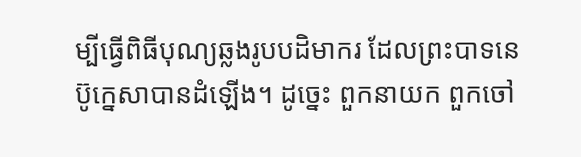ម្បីធ្វើពិធីបុណ្យឆ្លងរូបបដិមាករ ដែលព្រះបាទនេប៊ូក្នេសាបានដំឡើង។ ដូច្នេះ ពួកនាយក ពួកចៅ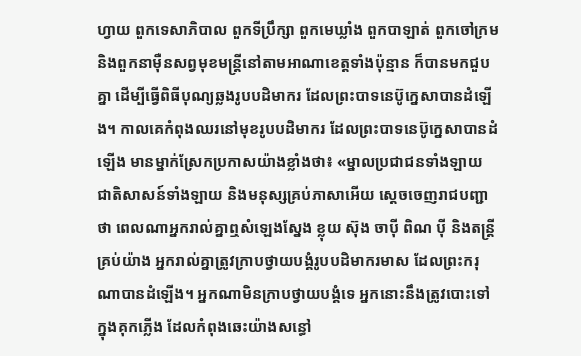ហ្វាយ ពួកទេសាភិបាល ពួកទីប្រឹក្សា ពួកមេឃ្លាំង ពួកបាឡាត់ ពួកចៅក្រម និងពួកនាម៉ឺនសព្វមុខមន្ត្រីនៅតាមអាណាខេត្តទាំងប៉ុន្មាន ក៏បានមកជួបគ្នា ដើម្បីធ្វើពិធីបុណ្យឆ្លងរូបបដិមាករ ដែលព្រះបាទនេប៊ូក្នេសាបានដំឡើង។ កាលគេកំពុងឈរនៅមុខរូបបដិមាករ ដែលព្រះបាទនេប៊ូក្នេសាបានដំឡើង មានម្នាក់ស្រែកប្រកាសយ៉ាងខ្លាំងថា៖ «ម្នាលប្រជាជនទាំងឡាយ ជាតិសាសន៍ទាំងឡាយ និងមនុស្សគ្រប់ភាសាអើយ ស្ដេចចេញរាជបញ្ជាថា ពេលណាអ្នករាល់គ្នាឮសំឡេងស្នែង ខ្លុយ ស៊ុង ចាប៉ី ពិណ ប៉ី និងតន្ត្រីគ្រប់យ៉ាង អ្នករាល់គ្នាត្រូវក្រាបថ្វាយបង្គំរូបបដិមាករមាស ដែលព្រះករុណាបានដំឡើង។ អ្នកណាមិនក្រាបថ្វាយបង្គំទេ អ្នកនោះនឹងត្រូវបោះទៅក្នុងគុកភ្លើង ដែលកំពុងឆេះយ៉ាងសន្ធៅ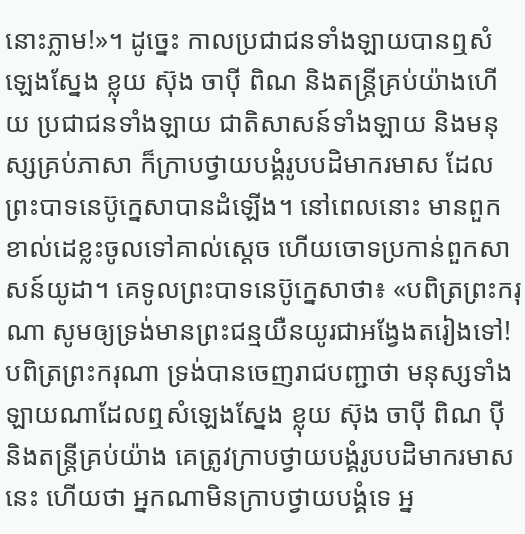នោះភ្លាម!»។ ដូច្នេះ កាលប្រជាជនទាំងឡាយបានឮសំឡេងស្នែង ខ្លុយ ស៊ុង ចាប៉ី ពិណ និងតន្ត្រីគ្រប់យ៉ាងហើយ ប្រជាជនទាំងឡាយ ជាតិសាសន៍ទាំងឡាយ និងមនុស្សគ្រប់ភាសា ក៏ក្រាបថ្វាយបង្គំរូបបដិមាករមាស ដែលព្រះបាទនេប៊ូក្នេសាបានដំឡើង។ នៅពេលនោះ មានពួកខាល់ដេខ្លះចូលទៅគាល់ស្ដេច ហើយចោទប្រកាន់ពួកសាសន៍យូដា។ គេទូលព្រះបាទនេប៊ូក្នេសាថា៖ «បពិត្រព្រះករុណា សូមឲ្យទ្រង់មានព្រះជន្មយឺនយូរជាអង្វែងតរៀងទៅ! បពិត្រព្រះករុណា ទ្រង់បានចេញរាជបញ្ជាថា មនុស្សទាំងឡាយណាដែលឮសំឡេងស្នែង ខ្លុយ ស៊ុង ចាប៉ី ពិណ ប៉ី និងតន្ត្រីគ្រប់យ៉ាង គេត្រូវក្រាបថ្វាយបង្គំរូបបដិមាករមាសនេះ ហើយថា អ្នកណាមិនក្រាបថ្វាយបង្គំទេ អ្ន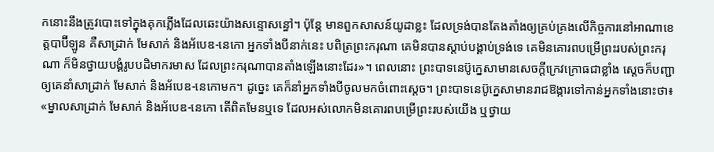កនោះនឹងត្រូវបោះទៅក្នុងគុកភ្លើងដែលឆេះយ៉ាងសន្ទោសន្ធៅ។ ប៉ុន្ដែ មានពួកសាសន៍យូដាខ្លះ ដែលទ្រង់បានតែងតាំងឲ្យគ្រប់គ្រងលើកិច្ចការនៅអាណាខេត្តបាប៊ីឡូន គឺសាដ្រាក់ មែសាក់ និងអ័បេឌ-នេកោ អ្នកទាំងបីនាក់នេះ បពិត្រព្រះករុណា គេមិនបានស្តាប់បង្គាប់ទ្រង់ទេ គេមិនគោរពបម្រើព្រះរបស់ព្រះករុណា ក៏មិនថ្វាយបង្គំរូបបដិមាករមាស ដែលព្រះករុណាបានតាំងឡើងនោះដែរ»។ ពេលនោះ ព្រះបាទនេប៊ូក្នេសាមានសេចក្ដីក្រេវក្រោធជាខ្លាំង ស្ដេចក៏បញ្ជាឲ្យគេនាំសាដ្រាក់ មែសាក់ និងអ័បេឌ-នេកោមក។ ដូច្នេះ គេក៏នាំអ្នកទាំងបីចូលមកចំពោះស្តេច។ ព្រះបាទនេប៊ូក្នេសាមានរាជឱង្ការទៅកាន់អ្នកទាំងនោះថា៖ «ម្នាលសាដ្រាក់ មែសាក់ និងអ័បេឌ-នេកោ តើពិតមែនឬទេ ដែលអស់លោកមិនគោរពបម្រើព្រះរបស់យើង ឬថ្វាយ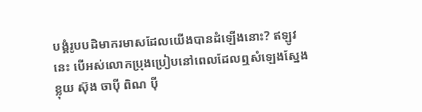បង្គំរូបបដិមាករមាសដែលយើងបានដំឡើងនោះ? ឥឡូវនេះ បើអស់លោកប្រុងប្រៀបនៅពេលដែលឮសំឡេងស្នែង ខ្លុយ ស៊ុង ចាប៉ី ពិណ ប៉ី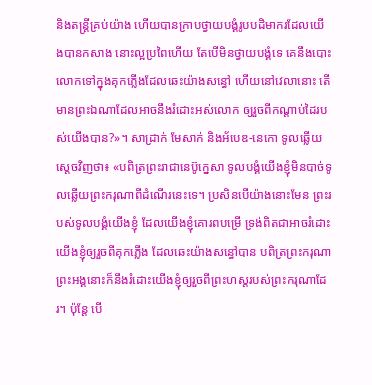និងតន្ត្រីគ្រប់យ៉ាង ហើយបានក្រាបថ្វាយបង្គំរូបបដិមាករដែលយើងបានកសាង នោះល្អប្រពៃហើយ តែបើមិនថ្វាយបង្គំទេ គេនឹងបោះលោកទៅក្នុងគុកភ្លើងដែលឆេះយ៉ាងសន្ធៅ ហើយនៅវេលានោះ តើមានព្រះឯណាដែលអាចនឹងរំដោះអស់លោក ឲ្យរួចពីកណ្ដាប់ដៃរបស់យើងបាន?»។ សាដ្រាក់ មែសាក់ និងអ័បេឌ-នេកោ ទូលឆ្លើយស្តេចវិញថា៖ «បពិត្រព្រះរាជានេប៊ូក្នេសា ទូលបង្គំយើងខ្ញុំមិនបាច់ទូលឆ្លើយព្រះករុណាពីដំណើរនេះទេ។ ប្រសិនបើយ៉ាងនោះមែន ព្រះរបស់ទូលបង្គំយើងខ្ញុំ ដែលយើងខ្ញុំគោរពបម្រើ ទ្រង់ពិតជាអាចរំដោះយើងខ្ញុំឲ្យរួចពីគុកភ្លើង ដែលឆេះយ៉ាងសន្ធៅបាន បពិត្រព្រះករុណា ព្រះអង្គនោះក៏នឹងរំដោះយើងខ្ញុំឲ្យរួចពីព្រះហស្តរបស់ព្រះករុណាដែរ។ ប៉ុន្ដែ បើ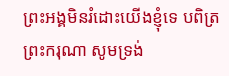ព្រះអង្គមិនរំដោះយើងខ្ញុំទេ បពិត្រព្រះករុណា សូមទ្រង់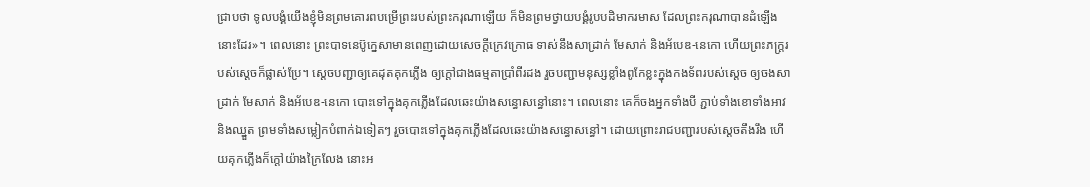ជ្រាបថា ទូលបង្គំយើងខ្ញុំមិនព្រមគោរពបម្រើព្រះរបស់ព្រះករុណាឡើយ ក៏មិនព្រមថ្វាយបង្គំរូបបដិមាករមាស ដែលព្រះករុណាបានដំឡើងនោះដែរ»។ ពេលនោះ ព្រះបាទនេប៊ូក្នេសាមានពេញដោយសេចក្ដីក្រេវក្រោធ ទាស់នឹងសាដ្រាក់ មែសាក់ និងអ័បេឌ-នេកោ ហើយព្រះភក្ត្ររបស់ស្ដេចក៏ផ្លាស់ប្រែ។ ស្ដេចបញ្ជាឲ្យគេដុតគុកភ្លើង ឲ្យក្តៅជាងធម្មតាប្រាំពីរដង រួចបញ្ជាមនុស្សខ្លាំងពូកែខ្លះក្នុងកងទ័ពរបស់ស្ដេច ឲ្យចងសាដ្រាក់ មែសាក់ និងអ័បេឌ-នេកោ បោះទៅក្នុងគុកភ្លើងដែលឆេះយ៉ាងសន្ធោសន្ធៅនោះ។ ពេលនោះ គេក៏ចងអ្នកទាំងបី ភ្ជាប់ទាំងខោទាំងអាវ និងឈ្នួត ព្រមទាំងសម្លៀកបំពាក់ឯទៀតៗ រួចបោះទៅក្នុងគុកភ្លើងដែលឆេះយ៉ាងសន្ធោសន្ធៅ។ ដោយព្រោះរាជបញ្ជារបស់ស្តេចតឹងរឹង ហើយគុកភ្លើងក៏ក្តៅយ៉ាងក្រៃលែង នោះអ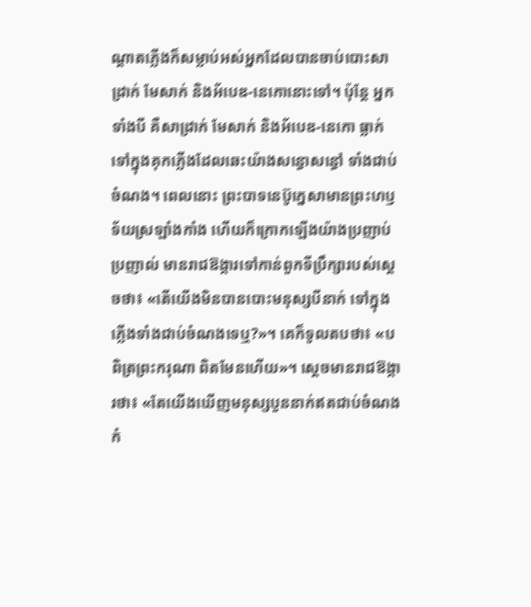ណ្ដាតភ្លើងក៏សម្លាប់អស់អ្នកដែលបានចាប់បោះសាដ្រាក់ មែសាក់ និងអ័បេឌ-នេកោនោះទៅ។ ប៉ុន្ដែ អ្នកទាំងបី គឺសាដ្រាក់ មែសាក់ និងអ័បេឌ-នេកោ ធ្លាក់ទៅក្នុងគុកភ្លើងដែលឆេះយ៉ាងសន្ធោសន្ធៅ ទាំងជាប់ចំណង។ ពេលនោះ ព្រះបាទនេប៊ូក្នេសាមានព្រះហឫទ័យស្រឡាំងកាំង ហើយក៏ក្រោកឡើងយ៉ាងប្រញាប់ប្រញាល់ មានរាជឱង្ការទៅកាន់ពួកទីប្រឹក្សារបស់ស្ដេចថា៖ «តើយើងមិនបានបោះមនុស្សបីនាក់ ទៅក្នុងភ្លើងទាំងជាប់ចំណងទេឬ?»។ គេក៏ទូលតបថា៖ «បពិត្រព្រះករុណា ពិតមែនហើយ»។ ស្ដេចមានរាជឱង្ការថា៖ «តែយើងឃើញមនុស្សបួននាក់ឥតជាប់ចំណង កំ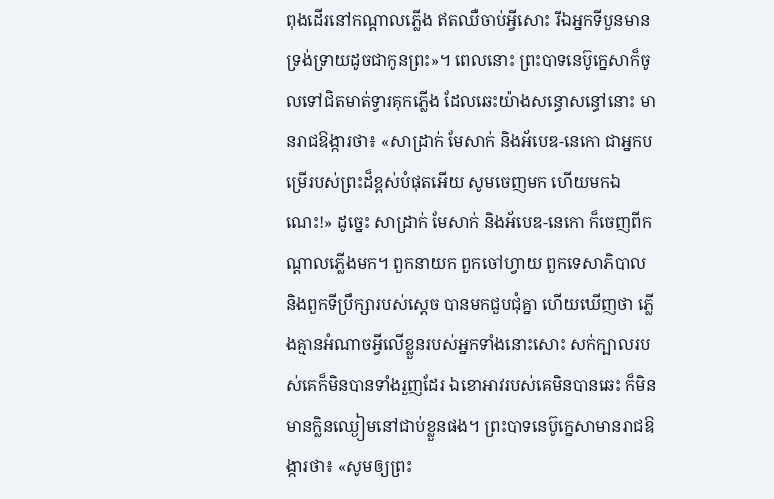ពុងដើរនៅកណ្ដាលភ្លើង ឥតឈឺចាប់អ្វីសោះ រីឯអ្នកទីបួនមានទ្រង់ទ្រាយដូចជាកូនព្រះ»។ ពេលនោះ ព្រះបាទនេប៊ូក្នេសាក៏ចូលទៅជិតមាត់ទ្វារគុកភ្លើង ដែលឆេះយ៉ាងសន្ធោសន្ធៅនោះ មានរាជឱង្ការថា៖ «សាដ្រាក់ មែសាក់ និងអ័បេឌ-នេកោ ជាអ្នកបម្រើរបស់ព្រះដ៏ខ្ពស់បំផុតអើយ សូមចេញមក ហើយមកឯណេះ!» ដូច្នេះ សាដ្រាក់ មែសាក់ និងអ័បេឌ-នេកោ ក៏ចេញពីកណ្ដាលភ្លើងមក។ ពួកនាយក ពួកចៅហ្វាយ ពួកទេសាភិបាល និងពួកទីប្រឹក្សារបស់ស្តេច បានមកជួបជុំគ្នា ហើយឃើញថា ភ្លើងគ្មានអំណាចអ្វីលើខ្លួនរបស់អ្នកទាំងនោះសោះ សក់ក្បាលរបស់គេក៏មិនបានទាំងរួញដែរ ឯខោអាវរបស់គេមិនបានឆេះ ក៏មិនមានក្លិនឈ្ងៀមនៅជាប់ខ្លួនផង។ ព្រះបាទនេប៊ូក្នេសាមានរាជឱង្ការថា៖ «សូមឲ្យព្រះ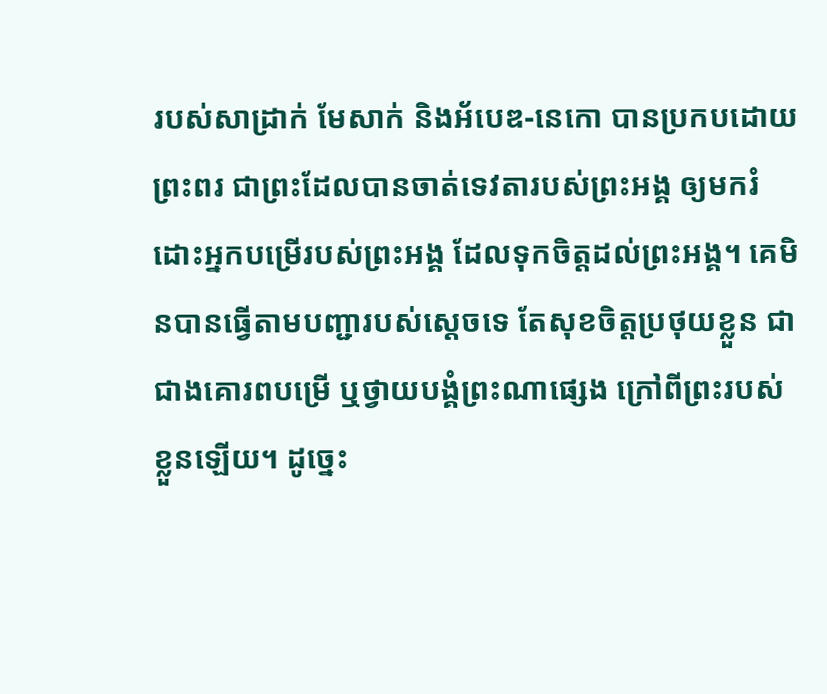របស់សាដ្រាក់ មែសាក់ និងអ័បេឌ-នេកោ បានប្រកបដោយព្រះពរ ជាព្រះដែលបានចាត់ទេវតារបស់ព្រះអង្គ ឲ្យមករំដោះអ្នកបម្រើរបស់ព្រះអង្គ ដែលទុកចិត្តដល់ព្រះអង្គ។ គេមិនបានធ្វើតាមបញ្ជារបស់ស្តេចទេ តែសុខចិត្តប្រថុយខ្លួន ជាជាងគោរពបម្រើ ឬថ្វាយបង្គំព្រះណាផ្សេង ក្រៅពីព្រះរបស់ខ្លួនឡើយ។ ដូច្នេះ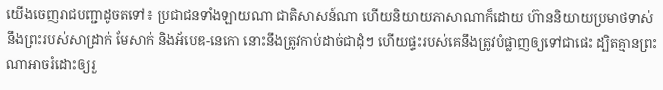យើងចេញរាជបញ្ជាដូចតទៅ៖ ប្រជាជនទាំងឡាយណា ជាតិសាសន៍ណា ហើយនិយាយភាសាណាក៏ដោយ ហ៊ាននិយាយប្រមាថទាស់នឹងព្រះរបស់សាដ្រាក់ មែសាក់ និងអ័បេឌ-នេកោ នោះនឹងត្រូវកាប់ដាច់ជាដុំៗ ហើយផ្ទះរបស់គេនឹងត្រូវបំផ្លាញឲ្យទៅជាផេះ ដ្បិតគ្មានព្រះណាអាចរំដោះឲ្យរួ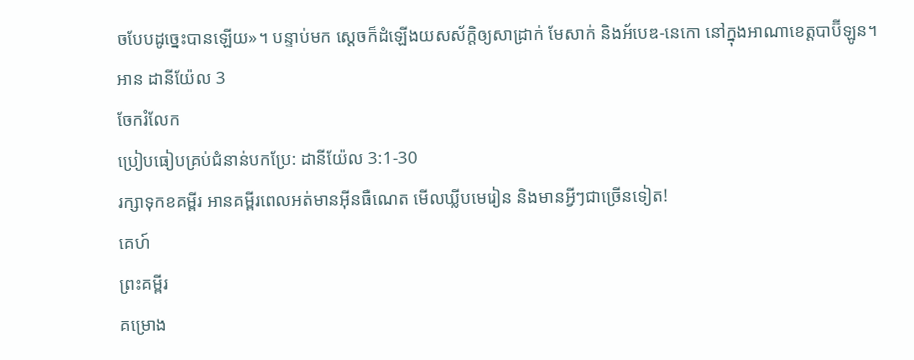ចបែបដូច្នេះបានឡើយ»។ បន្ទាប់មក ស្ដេចក៏ដំឡើងយសស័ក្ដិឲ្យសាដ្រាក់ មែសាក់ និងអ័បេឌ-នេកោ នៅក្នុងអាណាខេត្តបាប៊ីឡូន។
អាន ដានីយ៉ែល 3
ចែករំលែក
ប្រៀបធៀបគ្រប់ជំនាន់បកប្រែ: ដានីយ៉ែល 3:1-30
រក្សាទុកខគម្ពីរ អានគម្ពីរពេលអត់មានអ៊ីនធឺណេត មើលឃ្លីបមេរៀន និងមានអ្វីៗជាច្រើនទៀត!
គេហ៍
ព្រះគម្ពីរ
គម្រោង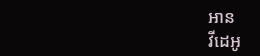អាន
វីដេអូ